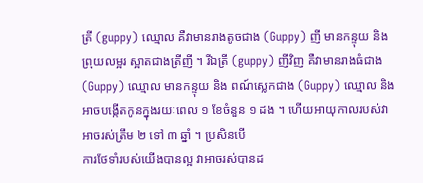ត្រី (guppy) ឈ្មោល គឺវាមានរាងតូចជាង (Guppy) ញី មានកន្ទុយ និងព្រុយលម្អរ ស្អាតជាងត្រីញី ។ រីឯត្រី (guppy) ញីវិញ គឺវាមានរាងធំជាង (Guppy) ឈ្មោល មានកន្ទុយ និង ពណ៍ស្លេកជាង (Guppy) ឈ្មោល និង អាចបង្កើតកូនក្នុងរយៈពេល ១ ខែចំនួន ១ ដង ។ ហើយអាយុកាលរបស់វា អាចរស់ត្រឹម ២ ទៅ ៣ ឆ្នាំ ។ ប្រសិនបើ
ការថែទាំរបស់យើងបានល្អ វាអាចរស់បានដ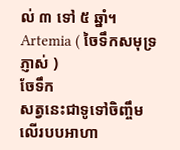ល់ ៣ ទៅ ៥ ឆ្នាំ។
Artemia ( ចៃទឹកសមុទ្រភ្ញាស់ )
ចែទឹក
សត្វនេះជាទូទៅចិញ្ចឹមលើរបបអាហា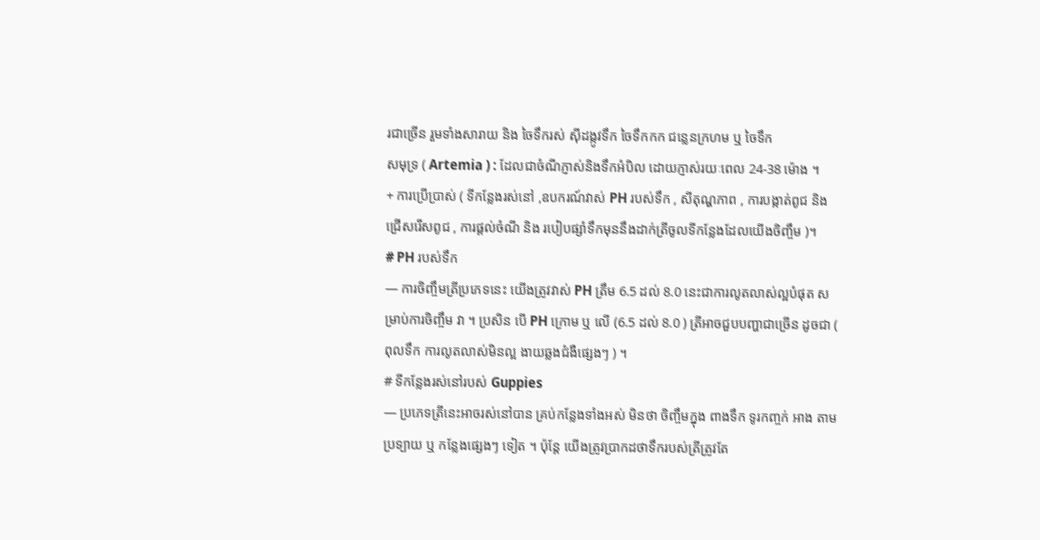រជាច្រើន រួមទាំងសារាយ និង ចៃទឹករស់ សុីដង្កូវទឹក ចៃទឹកកក ជន្លេនក្រហម ឬ ចៃទឹក
សមុទ្រ ( Artemia ) : ដែលជាចំណីភ្ញាស់និងទឹកអំបិល ដោយភ្ញាស់រយៈពេល 24-38 ម៉ោង ។
+ ការប្រើប្រាស់ ( ទីកន្លែងរស់នៅ ,ឧបករណ៍វាស់ PH របស់ទឹក , សីតុណ្ហភាព , ការបង្កាត់ពូជ និង ជ្រើសរើសពូជ , ការផ្ដល់ចំណី និង របៀបផ្សាំទឹកមុននឹងដាក់ត្រីចូលទីកន្លែងដែលយើងចិញ្ចឹម )។
# PH របស់ទឹក
— ការចិញ្ចឹមត្រីប្រភេទនេះ យើងត្រូវវាស់ PH ត្រឹម 6.5 ដល់ 8.0 នេះជាការលូតលាស់ល្អបំផុត សម្រាប់ការចិញ្ចឹម វា ។ ប្រសិន បើ PH ក្រោម ឬ លើ (6.5 ដល់ 8.0 ) ត្រីអាចជួបបញ្ហាជាច្រើន ដូចជា ( ពុលទឹក ការលូតលាស់មិនល្អ ងាយឆ្លងជំងឺផ្សេងៗ ) ។
# ទីកន្លែងរស់នៅរបស់ Guppies
— ប្រភេទត្រីនេះអាចរស់នៅបាន គ្រប់កន្លែងទាំងអស់ មិនថា ចិញ្ចឹមក្នុង ពាងទឹក ទូរកញ្ចក់ អាង តាមប្រទ្បាយ ឬ កន្លែងផ្សេងៗ ទៀត ។ ប៉ុន្តែ យើងត្រូវប្រាកដថាទឹករបស់ត្រីត្រូវតែ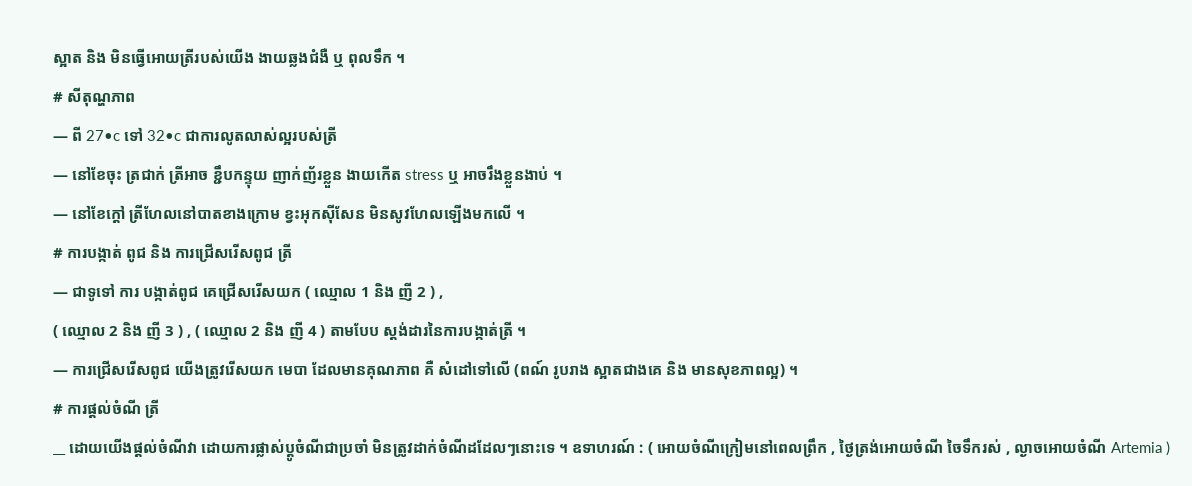ស្អាត និង មិនធ្វើអោយត្រីរបស់យើង ងាយឆ្លងជំងឺ ឬ ពុលទឹក ។
# សីតុណ្ហភាព
— ពី 27•c ទៅ 32•c ជាការលូតលាស់ល្អរបស់ត្រី
— នៅខែចុះ ត្រជាក់ ត្រីអាច ខ្ជឹបកន្ទុយ ញាក់ញ័រខ្លួន ងាយកើត stress ឬ អាចរឹងខ្លួនងាប់ ។
— នៅខែក្ដៅ ត្រីហែលនៅបាតខាងក្រោម ខ្វះអុកសុីសែន មិនសូវហែលឡើងមកលើ ។
# ការបង្កាត់ ពូជ និង ការជ្រើសរើសពូជ ត្រី
— ជាទូទៅ ការ បង្កាត់ពូជ គេជ្រើសរើសយក ( ឈ្មោល 1 និង ញី 2 ) ,
( ឈ្មោល 2 និង ញី 3 ) , ( ឈ្មោល 2 និង ញី 4 ) តាមបែប ស្ដង់ដារនៃការបង្កាត់ត្រី ។
— ការជ្រើសរើសពូជ យើងត្រូវរើសយក មេបា ដែលមានគុណភាព គឺ សំដៅទៅលើ (ពណ៍ រូបរាង ស្អាតជាងគេ និង មានសុខភាពល្អ) ។
# ការផ្ដល់ចំណី ត្រី
__ ដោយយើងផ្ដល់ចំណីវា ដោយការផ្លាស់ប្តូចំណីជាប្រចាំ មិនត្រូវដាក់ចំណីដដែលៗនោះទេ ។ ឧទាហរណ៍ : ( អោយចំណីក្រៀមនៅពេលព្រឹក , ថ្ងៃត្រង់អោយចំណី ចៃទឹករស់ , ល្ងាចអោយចំណី Artemia )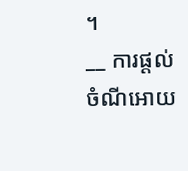។
__ ការផ្ដល់ចំណីអោយ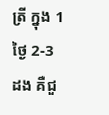ត្រី ក្នុង 1 ថ្ងៃ 2-3 ដង គឺជួ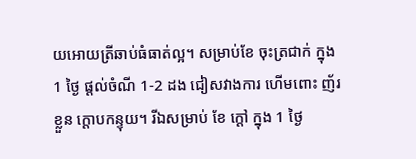យអោយត្រីឆាប់ធំធាត់ល្អ។ សម្រាប់ខែ ចុះត្រជាក់ ក្នុង 1 ថ្ងៃ ផ្ដល់ចំណី 1-2 ដង ជៀសវាងការ ហើមពោះ ញ័រខ្លួន ក្ដោបកន្ទុយ។ រីឯសម្រាប់ ខែ ក្ដៅ ក្នុង 1 ថ្ងៃ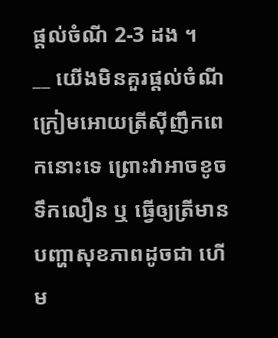ផ្ដល់ចំណី 2-3 ដង ។
__ យើងមិនគួរផ្ដល់ចំណី ក្រៀមអោយត្រីសុីញឹកពេកនោះទេ ព្រោះវាអាចខូចទឹកលឿន ឬ ធ្វើឲ្យត្រីមានបញ្ហាសុខភាពដូចជា ហើម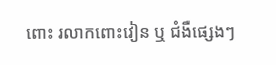ពោះ រលាកពោះវៀន ឬ ជំងឺផ្សេងៗ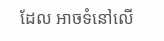ដែល អាចទំនៅលើ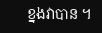ខ្នងវាបាន ។